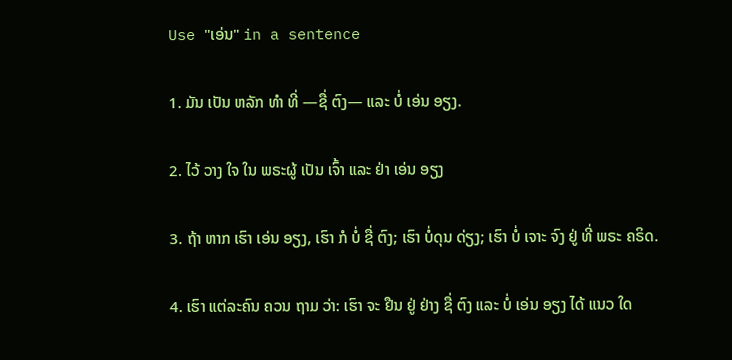Use "ເອ່ນ" in a sentence

1. ມັນ ເປັນ ຫລັກ ທໍາ ທີ່ —ຊື່ ຕົງ— ແລະ ບໍ່ ເອ່ນ ອຽງ.

2. ໄວ້ ວາງ ໃຈ ໃນ ພຣະຜູ້ ເປັນ ເຈົ້າ ແລະ ຢ່າ ເອ່ນ ອຽງ

3. ຖ້າ ຫາກ ເຮົາ ເອ່ນ ອຽງ, ເຮົາ ກໍ ບໍ່ ຊື່ ຕົງ; ເຮົາ ບໍ່ດຸນ ດ່ຽງ; ເຮົາ ບໍ່ ເຈາະ ຈົງ ຢູ່ ທີ່ ພຣະ ຄຣິດ.

4. ເຮົາ ແຕ່ລະຄົນ ຄວນ ຖາມ ວ່າ: ເຮົາ ຈະ ຢືນ ຢູ່ ຢ່າງ ຊື່ ຕົງ ແລະ ບໍ່ ເອ່ນ ອຽງ ໄດ້ ແນວ ໃດ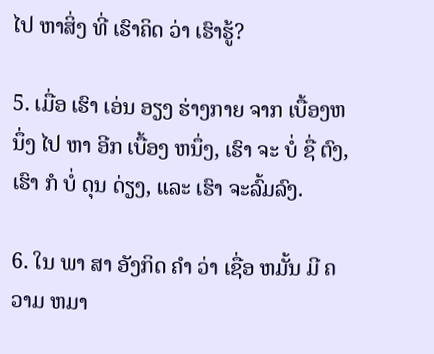ໄປ ຫາສິ່ງ ທີ່ ເຮົາຄິດ ວ່າ ເຮົາຮູ້?

5. ເມື່ອ ເຮົາ ເອ່ນ ອຽງ ຮ່າງກາຍ ຈາກ ເບື້ອງຫນຶ່ງ ໄປ ຫາ ອີກ ເບື້ອງ ຫນຶ່ງ, ເຮົາ ຈະ ບໍ່ ຊື່ ຕົງ, ເຮົາ ກໍ ບໍ່ ດຸນ ດ່ຽງ, ແລະ ເຮົາ ຈະລົ້ມລົງ.

6. ໃນ ພາ ສາ ອັງກິດ ຄໍາ ວ່າ ເຊື່ອ ຫມັ້ນ ມີ ຄວາມ ຫມາ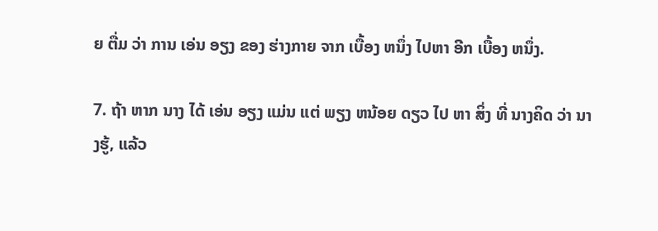ຍ ຕື່ມ ວ່າ ການ ເອ່ນ ອຽງ ຂອງ ຮ່າງກາຍ ຈາກ ເບື້ອງ ຫນຶ່ງ ໄປຫາ ອີກ ເບື້ອງ ຫນຶ່ງ.

7. ຖ້າ ຫາກ ນາງ ໄດ້ ເອ່ນ ອຽງ ແມ່ນ ແຕ່ ພຽງ ຫນ້ອຍ ດຽວ ໄປ ຫາ ສິ່ງ ທີ່ ນາງຄິດ ວ່າ ນາງຮູ້, ແລ້ວ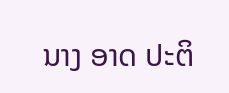ນາງ ອາດ ປະຕິ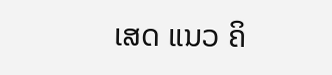ເສດ ແນວ ຄິ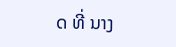ດ ທີ່ ນາງ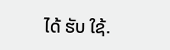ໄດ້ ຮັບ ໃຊ້.